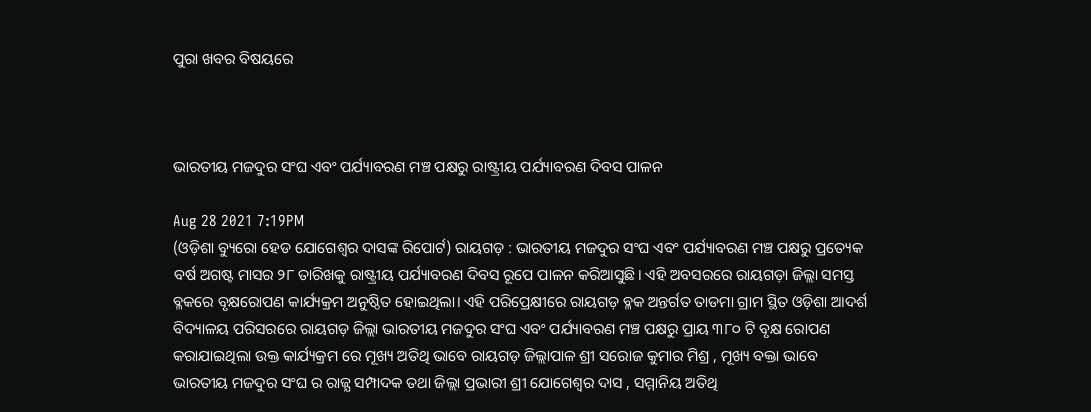ପୁରା ଖବର ବିଷୟରେ



ଭାରତୀୟ ମଜଦୁର ସଂଘ ଏବଂ ପର୍ଯ୍ୟାବରଣ ମଞ୍ଚ ପକ୍ଷରୁ ରାଷ୍ଟ୍ରୀୟ ପର୍ଯ୍ୟାବରଣ ଦିବସ ପାଳନ

Aug 28 2021 7:19PM
(ଓଡ଼ିଶା ବ୍ୟୁରୋ ହେଡ ଯୋଗେଶ୍ବର ଦାସଙ୍କ ରିପୋର୍ଟ) ରାୟଗଡ଼ : ଭାରତୀୟ ମଜଦୁର ସଂଘ ଏବଂ ପର୍ଯ୍ୟାବରଣ ମଞ୍ଚ ପକ୍ଷରୁ ପ୍ରତ୍ୟେକ ବର୍ଷ ଅଗଷ୍ଟ ମାସର ୨୮ ତାରିଖକୁ ରାଷ୍ଟ୍ରୀୟ ପର୍ଯ୍ୟାବରଣ ଦିବସ ରୂପେ ପାଳନ କରିଆସୁଛି। ଏହି ଅବସରରେ ରାୟଗଡ଼ା ଜିଲ୍ଲା ସମସ୍ତ ବ୍ଳକରେ ବୃକ୍ଷରୋପଣ କାର୍ଯ୍ୟକ୍ରମ ଅନୁଷ୍ଠିତ ହୋଇଥିଲା। ଏହି ପରିପ୍ରେକ୍ଷୀରେ ରାୟଗଡ଼ ବ୍ଳକ ଅନ୍ତର୍ଗତ ତାଡମା ଗ୍ରାମ ସ୍ଥିତ ଓଡ଼ିଶା ଆଦର୍ଶ ବିଦ୍ୟାଳୟ ପରିସରରେ ରାୟଗଡ଼ ଜିଲ୍ଲା ଭାରତୀୟ ମଜଦୁର ସଂଘ ଏବଂ ପର୍ଯ୍ୟାବରଣ ମଞ୍ଚ ପକ୍ଷରୁ ପ୍ରାୟ ୩୮୦ ଟି ବୃକ୍ଷ ରୋପଣ କରାଯାଇଥିଲା ଉକ୍ତ କାର୍ଯ୍ୟକ୍ରମ ରେ ମୂଖ୍ୟ ଅତିଥି ଭାବେ ରାୟଗଡ଼ ଜିଲ୍ଲାପାଳ ଶ୍ରୀ ସରୋଜ କୁମାର ମିଶ୍ର , ମୂଖ୍ୟ ବକ୍ତା ଭାବେ ଭାରତୀୟ ମଜଦୁର ସଂଘ ର ରାଜ୍ଯ ସମ୍ପାଦକ ତଥା ଜିଲ୍ଲା ପ୍ରଭାରୀ ଶ୍ରୀ ଯୋଗେଶ୍ଵର ଦାସ , ସମ୍ମାନିୟ ଅତିଥି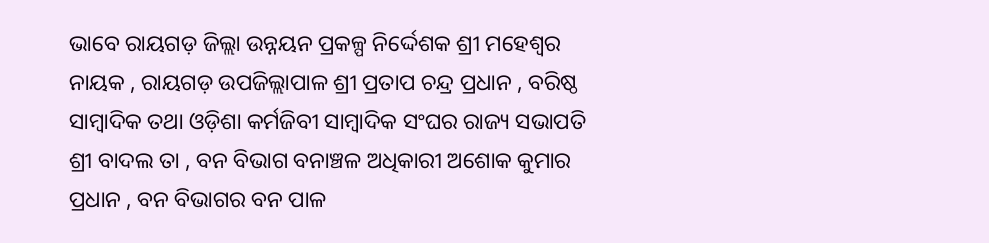ଭାବେ ରାୟଗଡ଼ ଜିଲ୍ଲା ଉନ୍ନୟନ ପ୍ରକଳ୍ପ ନିର୍ଦ୍ଦେଶକ ଶ୍ରୀ ମହେଶ୍ୱର ନାୟକ , ରାୟଗଡ଼ ଉପଜିଲ୍ଲାପାଳ ଶ୍ରୀ ପ୍ରତାପ ଚନ୍ଦ୍ର ପ୍ରଧାନ , ବରିଷ୍ଠ ସାମ୍ବାଦିକ ତଥା ଓଡ଼ିଶା କର୍ମଜିବୀ ସାମ୍ବାଦିକ ସଂଘର ରାଜ୍ୟ ସଭାପତି ଶ୍ରୀ ବାଦଲ ତା , ବନ ବିଭାଗ ବନାଞ୍ଚଳ ଅଧିକାରୀ ଅଶୋକ କୁମାର ପ୍ରଧାନ , ବନ ବିଭାଗର ବନ ପାଳ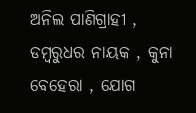ଅନିଲ ପାଣିଗ୍ରାହୀ , ଡମ୍ବରୁଧର ନାୟକ , କୁନା ବେହେରା , ଯୋଗ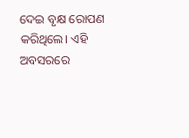ଦେଇ ବୃକ୍ଷ ରୋପଣ କରିଥିଲେ। ଏହି ଅବସରରେ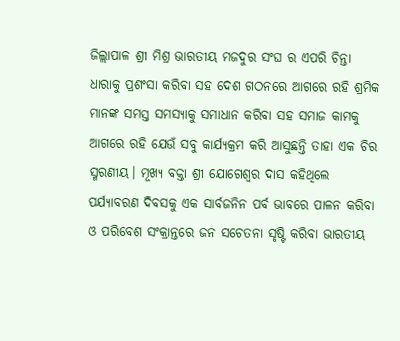ଜିଲ୍ଲାପାଳ ଶ୍ରୀ ମିଶ୍ର ଭାରତୀୟ ମଜଦୁର ସଂଘ ର ଏପରି ଚିନ୍ତା ଧାରାକୁ ପ୍ରଶଂସା କରିବା ସହ ଦେଶ ଗଠନରେ ଆଗରେ ରହି ଶ୍ରମିକ ମାନଙ୍କ ସମସ୍ତ ସମସ୍ୟାକୁ ସମାଧାନ କରିବା ସହ ସମାଜ କାମକୁ ଆଗରେ ରହି ଯେଉଁ ସବୁ କାର୍ଯ୍ୟକ୍ରମ କରି ଆସୁଛନ୍ତି ତାହା ଏକ ଚିର ସ୍ମରଣୀୟ। ମୂଖ୍ୟ ବକ୍ତା ଶ୍ରୀ ଯୋଗେଶ୍ଵର ଦାସ କହିଥିଲେ ପର୍ଯ୍ୟାବରଣ ଦିବସକୁ ଏକ ସାର୍ବଜନିନ ପର୍ବ ଭାବରେ ପାଳନ କରିବା ଓ ପରିବେଶ ସଂକ୍ରାନ୍ତରେ ଜନ ସଚେତନା ସୃଷ୍ଟି କରିବା ଭାରତୀୟ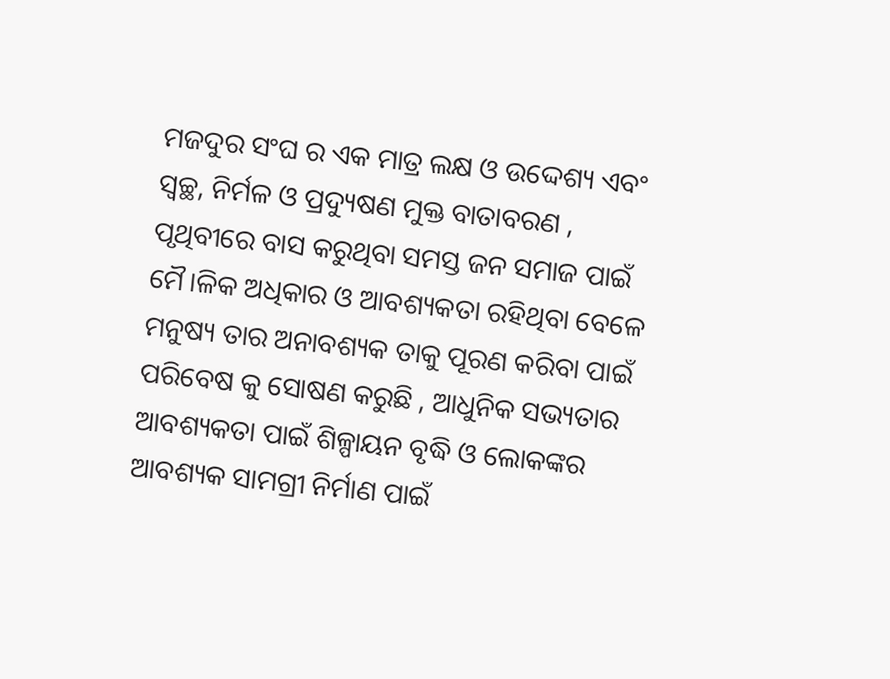ମଜଦୁର ସଂଘ ର ଏକ ମାତ୍ର ଲକ୍ଷ ଓ ଉଦ୍ଦେଶ୍ୟ ଏବଂ ସ୍ଵଚ୍ଛ, ନିର୍ମଳ ଓ ପ୍ରଦ୍ୟୁଷଣ ମୁକ୍ତ ବାତାବରଣ , ପୃଥିବୀରେ ବାସ କରୁଥିବା ସମସ୍ତ ଜନ ସମାଜ ପାଇଁ ମୈ।ଳିକ ଅଧିକାର ଓ ଆବଶ୍ୟକତା ରହିଥିବା ବେଳେ ମନୁଷ୍ୟ ତାର ଅନାବଶ୍ୟକ ତାକୁ ପୂରଣ କରିବା ପାଇଁ ପରିବେଷ କୁ ସୋଷଣ କରୁଛି , ଆଧୁନିକ ସଭ୍ୟତାର ଆବଶ୍ୟକତା ପାଇଁ ଶିଳ୍ପାୟନ ବୃଦ୍ଧି ଓ ଲୋକଙ୍କର ଆବଶ୍ୟକ ସାମଗ୍ରୀ ନିର୍ମାଣ ପାଇଁ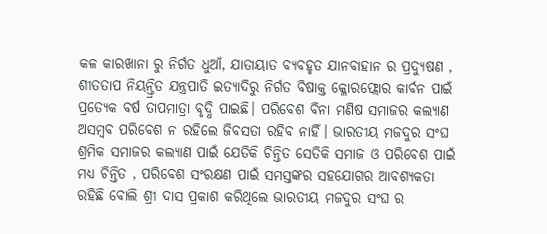କଳ କାରଖାନା ରୁ ନିର୍ଗତ ଧୁଆଁ, ଯାତାୟାତ ବ୍ୟବହୃତ ଯାନବାହାନ ର ପ୍ରଦ୍ୟୁଷଣ , ଶୀତତାପ ନିୟନ୍ତ୍ରିତ ଯନ୍ତ୍ରପାତି ଇତ୍ୟାଦିରୁ ନିର୍ଗତ ବିଷାକ୍ତ କ୍ଳୋରଫ୍ଲୋର କାର୍ବନ ପାଇଁ ପ୍ରତ୍ୟେକ ବର୍ଷ ତାପମାତ୍ରା ବୃଦ୍ଧି ପାଇଛି। ପରିବେଶ ବିନା ମଣିଷ ସମାଜର କଲ୍ୟାଣ ଅସମ୍ବବ ପରିବେଶ ନ ରହିଲେ ଜିବସତା ରହିବ ନାହିଁ। ଭାରତୀୟ ମଜଦୁର ସଂଘ ଶ୍ରମିକ ସମାଜର କଲ୍ୟାଣ ପାଇଁ ଯେତିକି ଚିନ୍ତିତ ସେତିକି ସମାଜ ଓ ପରିବେଶ ପାଇଁ ମଧ୍ୟ ଚିନ୍ତିତ , ପରିବେଶ ସଂରକ୍ଷଣ ପାଇଁ ସମସ୍ତଙ୍କର ସହଯୋଗର ଆବଶ୍ୟକତା ରହିଛି ବୋଲି ଶ୍ରୀ ଦାସ ପ୍ରକାଶ କରିଥିଲେ ଭାରତୀୟ ମଜଦୁର ସଂଘ ର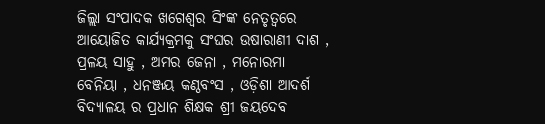ଜିଲ୍ଲା ସଂପାଦକ ଖଗେଶ୍ବର ସିଂଙ୍କ ନେତୃତ୍ବରେ ଆୟୋଜିତ କାର୍ଯ୍ୟକ୍ରମକୁ ସଂଘର ଉଷାରାଣୀ ଦାଶ , ପ୍ରଳୟ ସାହୁ , ଅମର ଜେନା , ମନୋରମା ବେନିୟା , ଧନଞ୍ଜୟ କଣ୍ଠବଂସ , ଓଡ଼ିଶା ଆଦର୍ଶ ବିଦ୍ୟାଳୟ ର ପ୍ରଧାନ ଶିକ୍ଷକ ଶ୍ରୀ ଜୟଦେବ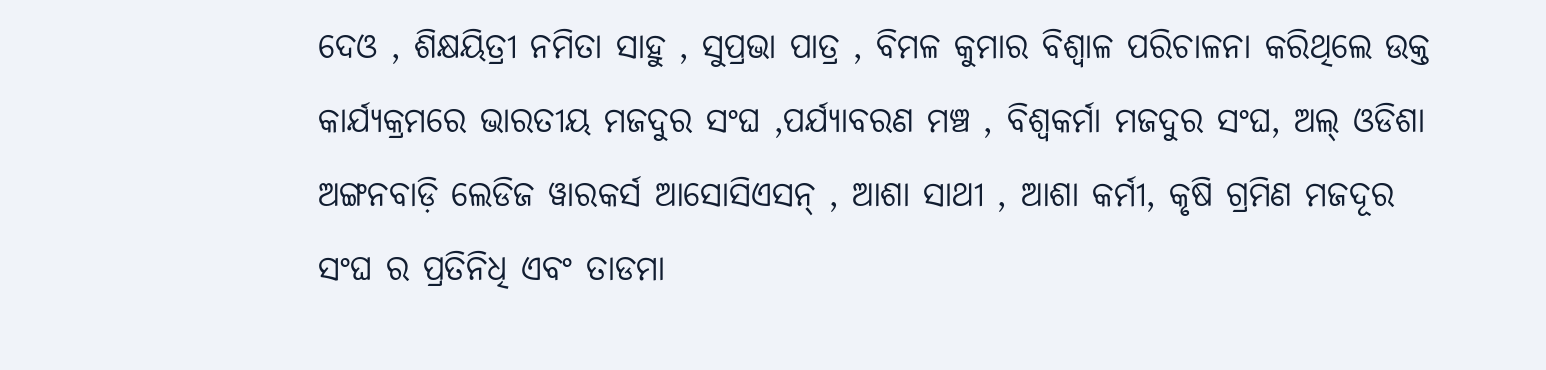ଦେଓ , ଶିକ୍ଷୟିତ୍ରୀ ନମିତା ସାହୁ , ସୁପ୍ରଭା ପାତ୍ର , ବିମଳ କୁମାର ବିଶ୍ବାଳ ପରିଚାଳନା କରିଥିଲେ ଉକ୍ତ କାର୍ଯ୍ୟକ୍ରମରେ ଭାରତୀୟ ମଜଦୁର ସଂଘ ,ପର୍ଯ୍ୟାବରଣ ମଞ୍ଚ , ବିଶ୍ଵକର୍ମା ମଜଦୁର ସଂଘ, ଅଲ୍ ଓଡିଶା ଅଙ୍ଗନବାଡ଼ି ଲେଡିଜ ୱାରକର୍ସ ଆସୋସିଏସନ୍ , ଆଶା ସାଥୀ , ଆଶା କର୍ମୀ, କୃଷି ଗ୍ରମିଣ ମଜଦୂର ସଂଘ ର ପ୍ରତିନିଧି ଏବଂ ତାଡମା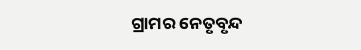ଗ୍ରାମର ନେତୃବୃନ୍ଦ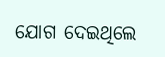ଯୋଗ ଦେଇଥିଲେ